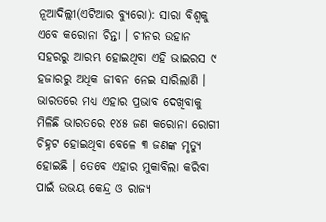ନୂଆଦିଲ୍ଲୀ(ଏଟିଆର ବ୍ୟୁରୋ): ସାରା ବିଶ୍ୱକୁ ଏବେ କରୋନା ଚିନ୍ତା । ଚୀନର ଉହାନ ସହରରୁ ଆରମ୍ଭ ହୋଇଥିବା ଏହି ଭାଇରସ ୯ ହଜାରରୁ ଅଧିକ ଜୀବନ ନେଇ ସାରିଲାଣି । ଭାରତରେ ମଧ୍ୟ ଏହାର ପ୍ରଭାବ ଦେଖିବାକୁ ମିଳିଛି ଭାରତରେ ୧୪୫ ଜଣ କରୋନା ରୋଗୀ ଚିହ୍ନଟ ହୋଇଥିବା ବେଳେ ୩ ଜଣଙ୍କ ମୃତ୍ୟୁ ହୋଇଛି । ତେବେ ଏହାର ମୁକାବିଲା କରିବା ପାଇଁ ଉଭୟ କେନ୍ଦ୍ର ଓ ରାଜ୍ୟ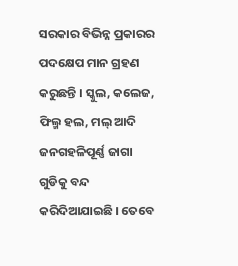ସରକାର ବିଭିନ୍ନ ପ୍ରକାରର ପଦକ୍ଷେପ ମାନ ଗ୍ରହଣ କରୁଛନ୍ତି । ସ୍କୁଲ, କଲେଜ, ଫିଲ୍ମ ହଲ, ମଲ୍ ଆଦି ଜନଗହଳିପୂର୍ଣ୍ଣ ଜାଗା ଗୁଡିକୁ ବନ୍ଦ କରିଦିଆଯାଇଛି । ତେବେ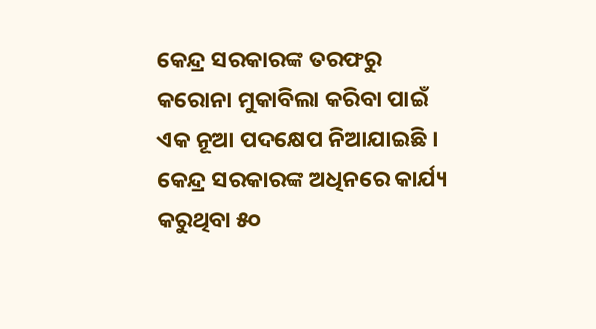କେନ୍ଦ୍ର ସରକାରଙ୍କ ତରଫରୁ କରୋନା ମୁକାବିଲା କରିବା ପାଇଁ ଏକ ନୂଆ ପଦକ୍ଷେପ ନିଆଯାଇଛି ।
କେନ୍ଦ୍ର ସରକାରଙ୍କ ଅଧିନରେ କାର୍ଯ୍ୟ କରୁଥିବା ୫୦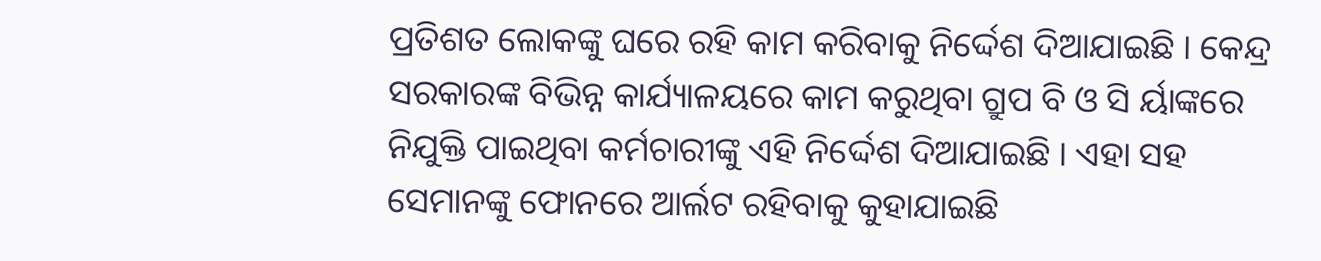ପ୍ରତିଶତ ଲୋକଙ୍କୁ ଘରେ ରହି କାମ କରିବାକୁ ନିର୍ଦ୍ଦେଶ ଦିଆଯାଇଛି । କେନ୍ଦ୍ର ସରକାରଙ୍କ ବିଭିନ୍ନ କାର୍ଯ୍ୟାଳୟରେ କାମ କରୁଥିବା ଗ୍ରୁପ ବି ଓ ସି ର୍ୟାଙ୍କରେ ନିଯୁକ୍ତି ପାଇଥିବା କର୍ମଚାରୀଙ୍କୁ ଏହି ନିର୍ଦ୍ଦେଶ ଦିଆଯାଇଛି । ଏହା ସହ ସେମାନଙ୍କୁ ଫୋନରେ ଆର୍ଲଟ ରହିବାକୁ କୁହାଯାଇଛି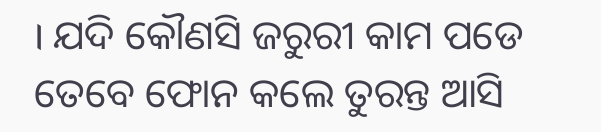। ଯଦି କୌଣସି ଜରୁରୀ କାମ ପଡେ ତେବେ ଫୋନ କଲେ ତୁରନ୍ତ ଆସି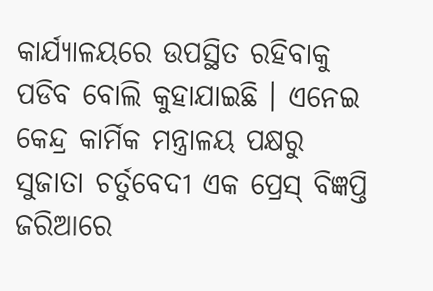କାର୍ଯ୍ୟାଳୟରେ ଉପସ୍ଥିତ ରହିବାକୁ ପଡିବ ବୋଲି କୁହାଯାଇଛି । ଏନେଇ କେନ୍ଦ୍ର କାର୍ମିକ ମନ୍ତ୍ରାଳୟ ପକ୍ଷରୁ ସୁଜାତା ଚର୍ତୁବେଦୀ ଏକ ପ୍ରେସ୍ ବିଜ୍ଞପ୍ତି ଜରିଆରେ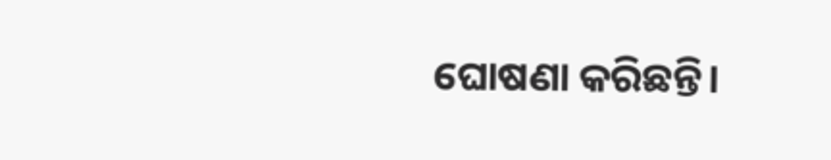ଘୋଷଣା କରିଛନ୍ତି।